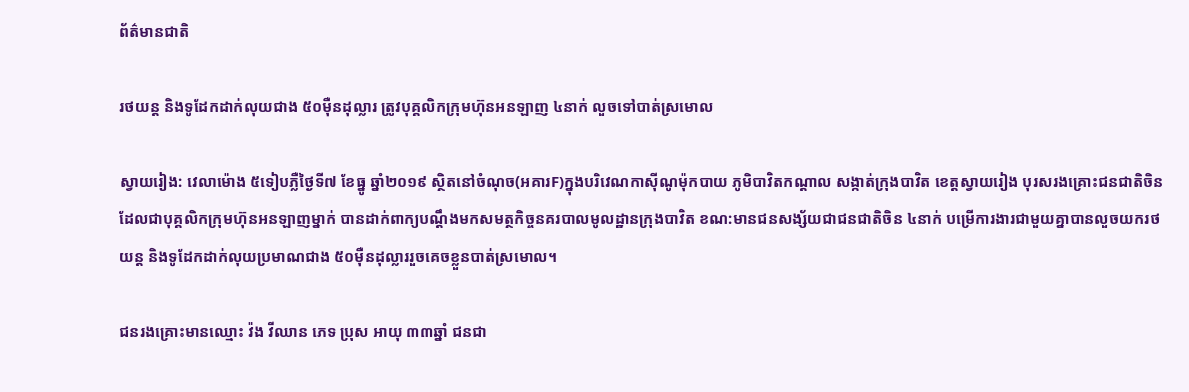ព័ត៌មានជាតិ

រថយន្ត និងទូដែកដាក់លុយជាង ៥០ម៉ឺនដុល្លារ ត្រូវបុគ្គលិកក្រុមហ៊ុនអនឡាញ ៤នាក់ លួចទៅបាត់ស្រមោល

ស្វាយរៀង: វេលាម៉ោង ៥ទៀបភ្លឺថ្ងៃទី៧ ខែធ្នូ ឆ្នាំ២០១៩ ស្ថិតនៅចំណុច(អគារF)ក្នុងបរិវេណកាស៊ីណូម៉ុកបាយ ភូមិបាវិតកណ្តាល សង្កាត់ក្រុងបាវិត ខេត្តស្វាយរៀង បុរសរងគ្រោះជនជាតិចិនដែលជាបុគ្គលិកក្រុមហ៊ុនអនឡាញម្នាក់ បានដាក់ពាក្យបណ្ដឹងមកសមត្ថកិច្ចនគរបាលមូលដ្ឋានក្រុងបាវិត ខណ:មានជនសង្ស័យជាជនជាតិចិន ៤នាក់ បម្រើការងារជាមួយគ្នាបានលួចយករថយន្ត និងទូដែកដាក់លុយប្រមាណជាង ៥០ម៉ឺនដុល្លាររួចគេចខ្លួនបាត់ស្រមោល។

ជនរងគ្រោះមានឈ្មោះ វ៉ង វីឈាន ភេទ ប្រុស អាយុ ៣៣ឆ្នាំ ជនជា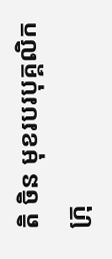តិ ចិន មុខរបរបុគ្គលិកក្រុ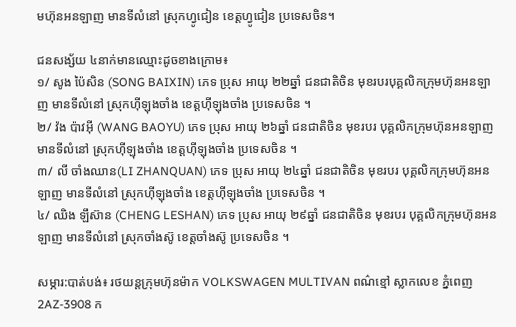មហ៊ុនអនឡាញ មានទីលំនៅ ស្រុកហ្វូជៀន ខេត្តហ្វូជៀន ប្រទេសចិន។

ជនសង្ស័យ ៤នាក់មានឈ្មោះដូចខាងក្រោម៖
១/ សូង ប៉ៃសិន (SONG BAIXIN) ភេទ ប្រុស អាយុ ២២ឆ្នាំ ជនជាតិចិន មុខរបរបុគ្គលិកក្រុមហ៊ុនអនឡាញ មានទីលំនៅ ស្រុកហ៊ីឡុងចាំង ខេត្តហ៊ីឡុងចាំង ប្រទេសចិន ។
២/ វ៉ង ប៉ាវអ៊ី (WANG BAOYU) ភេទ ប្រុស អាយុ ២៦ឆ្នាំ ជនជាតិចិន មុខរបរ បុគ្គលិកក្រុមហ៊ុនអនឡាញ មានទីលំនៅ ស្រុកហ៊ីឡុងចាំង ខេត្តហ៊ីឡុងចាំង ប្រទេសចិន ។
៣/ លី ចាំងឈាន(LI ZHANQUAN) ភេទ ប្រុស អាយុ ២៤ឆ្នាំ ជនជាតិចិន មុខរបរ បុគ្គលិកក្រុមហ៊ុនអនឡាញ មានទីលំនៅ ស្រុកហ៊ីឡុងចាំង ខេត្តហ៊ីឡុងចាំង ប្រទេសចិន ។
៤/ ឈិង ឡឹស៊ាន (CHENG LESHAN) ភេទ ប្រុស អាយុ ២៩ឆ្នាំ ជនជាតិចិន មុខរបរ បុគ្គលិកក្រុមហ៊ុនអនឡាញ មានទីលំនៅ ស្រុកចាំងស៊ូ ខេត្តចាំងស៊ូ ប្រទេសចិន ។

សម្ភារ:បាត់បង់៖ រថយន្តក្រុមហ៊ុនម៉ាក VOLKSWAGEN MULTIVAN ពណ៌ខ្មៅ ស្លាកលេខ ភ្នំពេញ 2AZ-3908 ក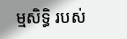ម្មសិទ្ធិ របស់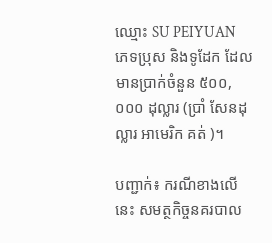ឈ្មោះ SU PEIYUAN ភេទប្រុស និងទូដែក ដែលមានប្រាក់ចំនួន ៥០០,០០០ ដុល្លារ (ប្រាំ សែនដុល្លារ អាមេរិក គត់ )។

បញ្ជាក់៖ ករណីខាងលើនេះ សមត្ថកិច្ចនគរបាល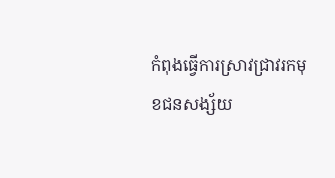កំពុងធ្វើការស្រាវជ្រាវរកមុខជនសង្ស័យ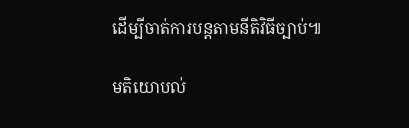ដើម្បីចាត់ការបន្តតាមនីតិវិធីច្បាប់៕

មតិយោបល់